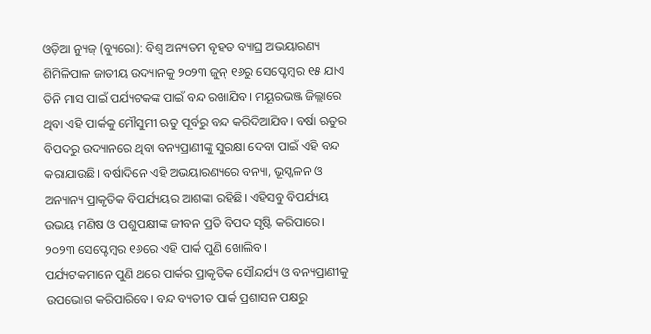ଓଡ଼ିଆ ନ୍ୟୁଜ୍ (ବ୍ୟୁରୋ): ବିଶ୍ବ ଅନ୍ୟତମ ବୃହତ ବ୍ୟାଘ୍ର ଅଭୟାରଣ୍ୟ ଶିମିଳିପାଳ ଜାତୀୟ ଉଦ୍ୟାନକୁ ୨୦୨୩ ଜୁନ୍ ୧୬ରୁ ସେପ୍ଟେମ୍ବର ୧୫ ଯାଏ ତିନି ମାସ ପାଇଁ ପର୍ଯ୍ୟଟକଙ୍କ ପାଇଁ ବନ୍ଦ ରଖାଯିବ। ମୟୂରଭଞ୍ଜ ଜିଲ୍ଲାରେ ଥିବା ଏହି ପାର୍କକୁ ମୌସୁମୀ ଋତୁ ପୂର୍ବରୁ ବନ୍ଦ କରିଦିଆଯିବ। ବର୍ଷା ଋତୁର ବିପଦରୁ ଉଦ୍ୟାନରେ ଥିବା ବନ୍ୟପ୍ରାଣୀଙ୍କୁ ସୁରକ୍ଷା ଦେବା ପାଇଁ ଏହି ବନ୍ଦ କରାଯାଉଛି। ବର୍ଷାଦିନେ ଏହି ଅଭୟାରଣ୍ୟରେ ବନ୍ୟା, ଭୂସ୍ଖଳନ ଓ ଅନ୍ୟାନ୍ୟ ପ୍ରାକୃତିକ ବିପର୍ଯ୍ୟୟର ଆଶଙ୍କା ରହିଛି। ଏହିସବୁ ବିପର୍ଯ୍ୟୟ ଉଭୟ ମଣିଷ ଓ ପଶୁପକ୍ଷୀଙ୍କ ଜୀବନ ପ୍ରତି ବିପଦ ସୃଷ୍ଟି କରିପାରେ। ୨୦୨୩ ସେପ୍ଟେମ୍ବର ୧୬ରେ ଏହି ପାର୍କ ପୁଣି ଖୋଲିବ।
ପର୍ଯ୍ୟଟକମାନେ ପୁଣି ଥରେ ପାର୍କର ପ୍ରାକୃତିକ ସୌନ୍ଦର୍ଯ୍ୟ ଓ ବନ୍ୟପ୍ରାଣୀକୁ ଉପଭୋଗ କରିପାରିବେ। ବନ୍ଦ ବ୍ୟତୀତ ପାର୍କ ପ୍ରଶାସନ ପକ୍ଷରୁ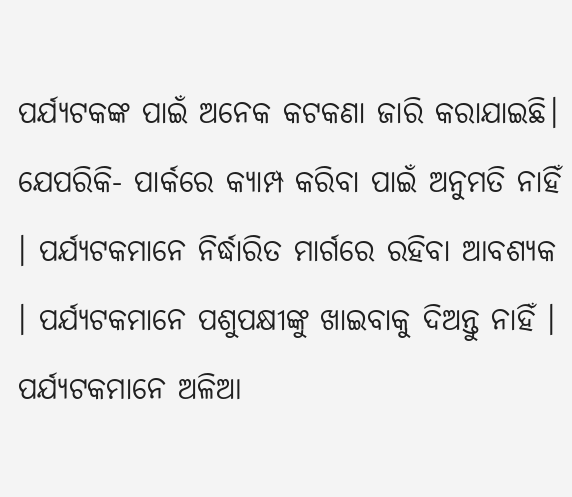ପର୍ଯ୍ୟଟକଙ୍କ ପାଇଁ ଅନେକ କଟକଣା ଜାରି କରାଯାଇଛି। ଯେପରିକି- ପାର୍କରେ କ୍ୟାମ୍ପ କରିବା ପାଇଁ ଅନୁମତି ନାହିଁ । ପର୍ଯ୍ୟଟକମାନେ ନିର୍ଦ୍ଧାରିତ ମାର୍ଗରେ ରହିବା ଆବଶ୍ୟକ । ପର୍ଯ୍ୟଟକମାନେ ପଶୁପକ୍ଷୀଙ୍କୁ ଖାଇବାକୁ ଦିଅନ୍ତୁ ନାହିଁ । ପର୍ଯ୍ୟଟକମାନେ ଅଳିଆ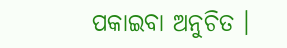ପକାଇବା ଅନୁଚିତ ।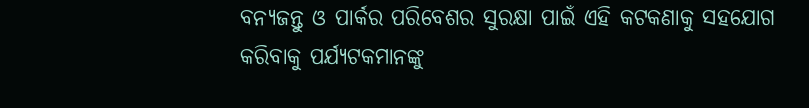ବନ୍ୟଜନ୍ତୁ ଓ ପାର୍କର ପରିବେଶର ସୁରକ୍ଷା ପାଇଁ ଏହି କଟକଣାକୁ ସହଯୋଗ କରିବାକୁ ପର୍ଯ୍ୟଟକମାନଙ୍କୁ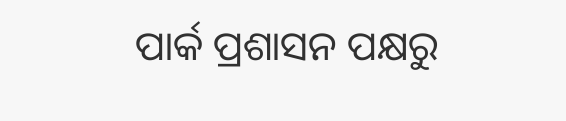ପାର୍କ ପ୍ରଶାସନ ପକ୍ଷରୁ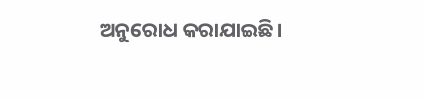ଅନୁରୋଧ କରାଯାଇଛି।